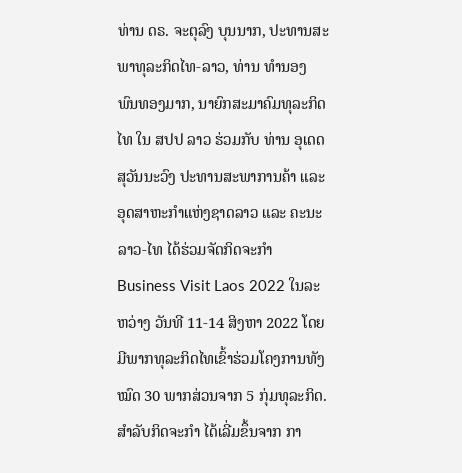ທ່ານ ດຣ. ຈະຕຸລົງ ບຸນນາກ, ປະທານສະພາທຸລະກິດໄທ-ລາວ, ທ່ານ ທໍານອງ ພົນທອງມາກ, ນາຍົກສະມາຄົມທຸລະກິດໄທ ໃນ ສປປ ລາວ ຮ່ວມກັບ ທ່ານ ອຸເດດ ສຸວັນນະວົງ ປະທານສະພາການຄ້າ ແລະ ອຸດສາຫະກໍາແຫ່ງຊາດລາວ ແລະ ຄະນະລາວ-ໄທ ໄດ້ຮ່ວມຈັດກິດຈະກໍາ Business Visit Laos 2022 ໃນລະຫວ່າງ ວັນທີ 11-14 ສິງຫາ 2022 ໂດຍມີພາກທຸລະກິດໄທເຂົ້າຮ່ວມໂຄງການທັງໝົດ 30 ພາກສ່ວນຈາກ 5 ກຸ່ມທຸລະກິດ.
ສຳລັບກິດຈະກໍາ ໄດ້ເລີ່ມຂຶ້ນຈາກ ກາ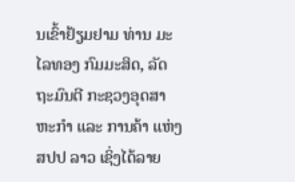ນເຂົ້າຢ້ຽມຢາມ ທ່ານ ມະໄລທອງ ກົມມະສິດ, ລັດຖະມົນຕີ ກະຊວງອຸດສາຫະກໍາ ແລະ ການຄ້າ ແຫ່ງ ສປປ ລາວ ເຊິ່ງໄດ້ລາຍ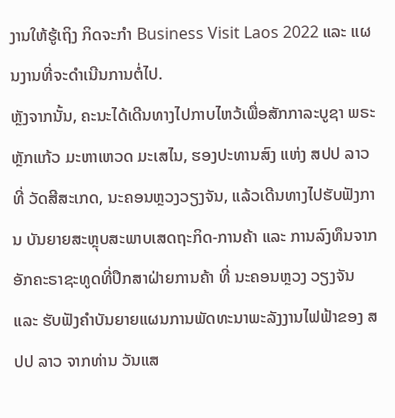ງານໃຫ້ຮູ້ເຖິງ ກິດຈະກໍາ Business Visit Laos 2022 ແລະ ແຜນງານທີ່ຈະດໍາເນີນການຕໍ່ໄປ.
ຫຼັງຈາກນັ້ນ, ຄະນະໄດ້ເດີນທາງໄປກາບໄຫວ້ເພື່ອສັກກາລະບູຊາ ພຣະຫຼັກແກ້ວ ມະຫາເຫວດ ມະເສໄນ, ຮອງປະທານສົງ ແຫ່ງ ສປປ ລາວ ທີ່ ວັດສີສະເກດ, ນະຄອນຫຼວງວຽງຈັນ, ແລ້ວເດີນທາງໄປຮັບຟັງການ ບັນຍາຍສະຫຼຸບສະພາບເສດຖະກິດ-ການຄ້າ ແລະ ການລົງທຶນຈາກ ອັກຄະຣາຊະທູດທີ່ປຶກສາຝ່າຍການຄ້າ ທີ່ ນະຄອນຫຼວງ ວຽງຈັນ ແລະ ຮັບຟັງຄໍາບັນຍາຍແຜນການພັດທະນາພະລັງງານໄຟຟ້າຂອງ ສປປ ລາວ ຈາກທ່ານ ວັນແສ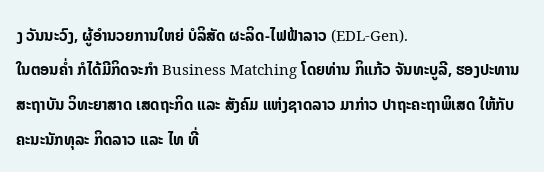ງ ວັນນະວົງ, ຜູ້ອໍານວຍການໃຫຍ່ ບໍລິສັດ ຜະລິດ-ໄຟຟ້າລາວ (EDL-Gen).
ໃນຕອນຄໍ່າ ກໍໄດ້ມີກິດຈະກໍາ Business Matching ໂດຍທ່ານ ກິແກ້ວ ຈັນທະບູລີ, ຮອງປະທານສະຖາບັນ ວິທະຍາສາດ ເສດຖະກິດ ແລະ ສັງຄົມ ແຫ່ງຊາດລາວ ມາກ່າວ ປາຖະຄະຖາພິເສດ ໃຫ້ກັບຄະນະນັກທຸລະ ກິດລາວ ແລະ ໄທ ທີ່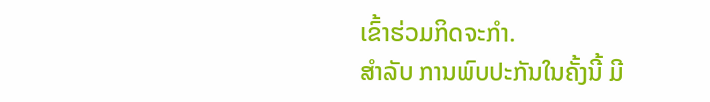ເຂົ້າຮ່ວມກິດຈະກໍາ.
ສຳລັບ ການພົບປະກັນໃນຄັ້ງນີ້ ມີ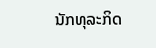ນັກທຸລະກິດ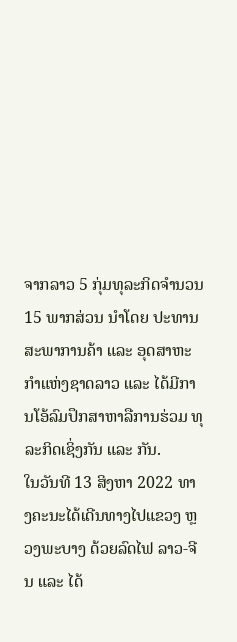ຈາກລາວ 5 ກຸ່ມທຸລະກິດຈໍານວນ 15 ພາກສ່ວນ ນໍາໂດຍ ປະທານສະພາການຄ້າ ແລະ ອຸດສາຫະກໍາແຫ່ງຊາດລາວ ແລະ ໄດ້ມີການໂອ້ລົມປຶກສາຫາລືການຮ່ວມ ທຸລະກິດເຊິ່ງກັນ ແລະ ກັນ.
ໃນວັນທີ 13 ສິງຫາ 2022 ທາງຄະນະໄດ້ເດີນທາງໄປແຂວງ ຫຼວງພະບາງ ດ້ວຍລົດໄຟ ລາວ-ຈີນ ແລະ ໄດ້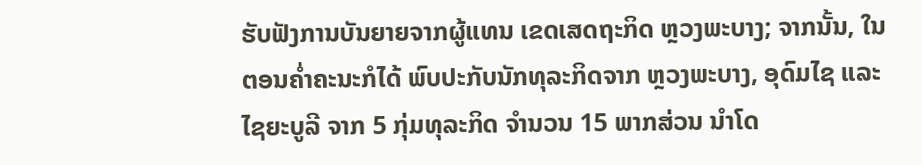ຮັບຟັງການບັນຍາຍຈາກຜູ້ແທນ ເຂດເສດຖະກິດ ຫຼວງພະບາງ; ຈາກນັ້ນ, ໃນຕອນຄໍ່າຄະນະກໍໄດ້ ພົບປະກັບນັກທຸລະກິດຈາກ ຫຼວງພະບາງ, ອຸດົມໄຊ ແລະ ໄຊຍະບູລີ ຈາກ 5 ກຸ່ມທຸລະກິດ ຈໍານວນ 15 ພາກສ່ວນ ນໍາໂດ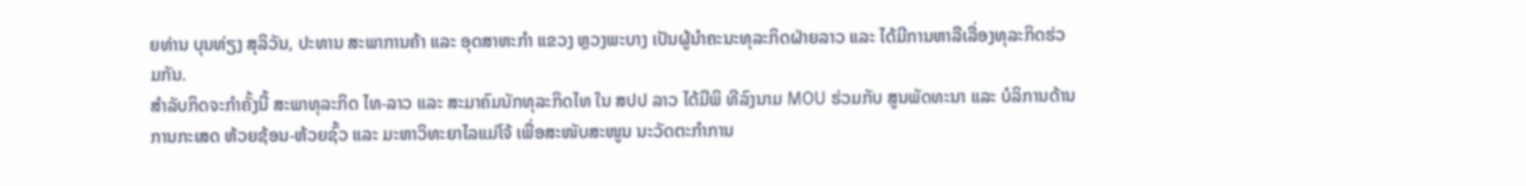ຍທ່ານ ບຸນທ່ຽງ ສຸລິວັນ, ປະທານ ສະພາການຄ້າ ແລະ ອຸດສາຫະກໍາ ແຂວງ ຫຼວງພະບາງ ເປັນຜູ້ນໍາຄະນະທຸລະກິດຝ່າຍລາວ ແລະ ໄດ້ມີການຫາລືເລື່ອງທຸລະກິດຮ່ວມກັນ.
ສຳລັບກິດຈະກໍາຄັ້ງນີ້ ສະພາທຸລະກິດ ໄທ-ລາວ ແລະ ສະມາຄົມນັກທຸລະກິດໄທ ໃນ ສປປ ລາວ ໄດ້ມີພິ ທີລົງນາມ MOU ຮ່ວມກັບ ສູນພັດທະນາ ແລະ ບໍລິການດ້ານການກະເສດ ຫ້ວຍຊ້ອນ-ຫ້ວຍຊົ້ວ ແລະ ມະຫາວິທະຍາໄລແມ່ໂຈ້ ເພື່ອສະໜັບສະໜູນ ນະວັດຕະກໍາການ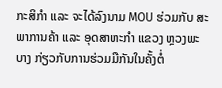ກະສິກໍາ ແລະ ຈະໄດ້ລົງນາມ MOU ຮ່ວມກັບ ສະພາການຄ້າ ແລະ ອຸດສາຫະກໍາ ແຂວງ ຫຼວງພະບາງ ກ່ຽວກັບການຮ່ວມມືກັນໃນຄັ້ງຕໍ່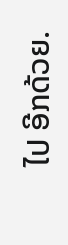ໄປ ອີກດ້ວຍ.